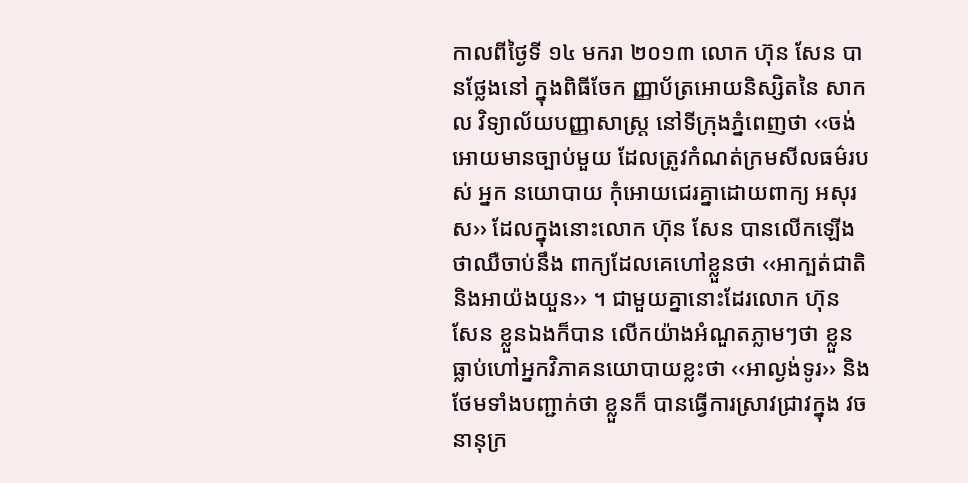កាលពីថ្ងៃទី ១៤ មករា ២០១៣ លោក ហ៊ុន សែន បានថ្លែងនៅ ក្នុងពិធីចែក ញ្ញាប័ត្រអោយនិស្សិតនៃ សាកល វិទ្យាល័យបញ្ញាសាស្រ្ត នៅទីក្រុងភ្នំពេញថា ‹‹ចង់អោយមានច្បាប់មួយ ដែលត្រូវកំណត់ក្រមសីលធម៌របស់ អ្នក នយោបាយ កុំអោយជេរគ្នាដោយពាក្យ អសុរស›› ដែលក្នុងនោះលោក ហ៊ុន សែន បានលើកឡើងថាឈឺចាប់នឹង ពាក្យដែលគេហៅខ្លួនថា ‹‹អាក្បត់ជាតិ និងអាយ៉ងយួន›› ។ ជាមួយគ្នានោះដែរលោក ហ៊ុន សែន ខ្លួនឯងក៏បាន លើកយ៉ាងអំណួតភ្លាមៗថា ខ្លួនធ្លាប់ហៅអ្នកវិភាគនយោបាយខ្លះថា ‹‹អាល្ងង់ទូរ›› និងថែមទាំងបញ្ជាក់ថា ខ្លួនក៏ បានធ្វើការស្រាវជ្រាវក្នុង វចនានុក្រ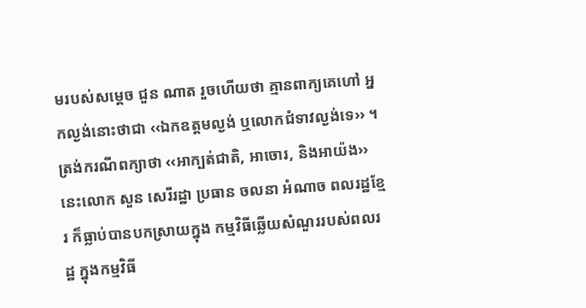មរបស់សម្តេច ជួន ណាត រួចហើយថា គ្មានពាក្យគេហៅ អ្នកល្ងង់នោះថាជា ‹‹ឯកឧត្តមល្ងង់ ឬលោកជំទាវល្ងង់ទេ›› ។
ត្រង់ករណីពក្យាថា ‹‹អាក្បត់ជាតិ, អាចោរ, និងអាយ៉ង›› នេះលោក សួន សេរីរដ្ឋា ប្រធាន ចលនា អំណាច ពលរដ្ឋខ្មែរ ក៏ធ្លាប់បានបកស្រាយក្នុង កម្មវិធីឆ្លើយសំណួររបស់ពលរដ្ឋ ក្នុងកម្មវិធី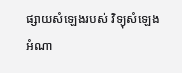ផ្សាយសំឡេងរបស់ វិទ្យុសំឡេង អំណា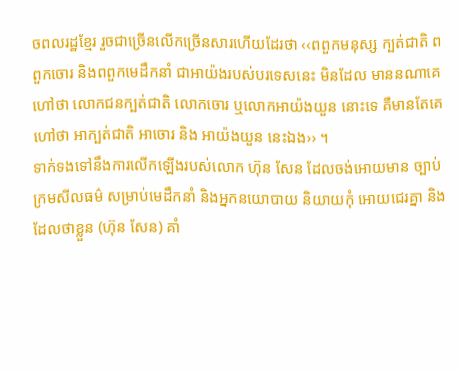ចពលរដ្ឋខ្មែរ រួចជាច្រើនលើកច្រើនសារហើយដែរថា ‹‹ពពួកមនុស្ស ក្បត់ជាតិ ពពួកចោរ និងពពួកមេដឹកនាំ ជាអាយ៉ងរបស់បរទេសនេះ មិនដែល មាននណាគេហៅថា លោកជនក្បត់ជាតិ លោកចោរ ឬលោកអាយ៉ងយួន នោះទេ គឺមានតែគេហៅថា អាក្បត់ជាតិ អាចោរ និង អាយ៉ងយួន នេះឯង›› ។
ទាក់ទងទៅនឹងការលើកឡើងរបស់លោក ហ៊ុន សែន ដែលចង់អោយមាន ច្បាប់ក្រមសីលធម៌ សម្រាប់មេដឹកនាំ និងអ្នកនយោបាយ និយាយកុំ អោយជេរគ្នា និងដែលថាខ្លួន (ហ៊ុន សែន) គាំ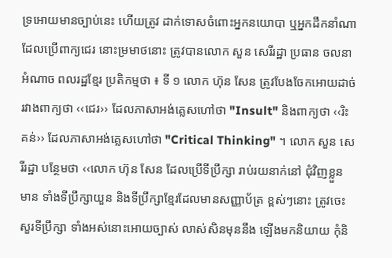ទ្រអោយមានច្បាប់នេះ ហើយត្រូវ ដាក់ទោសចំពោះអ្នកនយោបា ឬអ្នកដឹកនាំណា ដែលប្រើពាក្យជេរ នោះម្រមាថនោះ ត្រូវបានលោក សួន សេរីរដ្ឋា ប្រធាន ចលនា អំណាច ពលរដ្ឋខ្មែរ ប្រតិកម្មថា ៖ ទី ១ លោក ហ៊ុន សែន ត្រូវបែងចែកអោយដាច់ រវាងពាក្យថា ‹‹ជេរ›› ដែលភាសាអង់គ្លេសហៅថា "Insult" និងពាក្យថា ‹‹រិះគន់›› ដែលភាសាអង់គ្លេសហៅថា "Critical Thinking" ។ លោក សួន សេរីរដ្ឋា បន្ថែមថា ‹‹លោក ហ៊ុន សែន ដែលប្រើទីប្រឹក្សា រាប់រយនាក់នៅ ជុំវិញខ្លួន មាន ទាំងទីប្រឹក្សាយួន និងទីប្រឹក្សាខ្មែរដែលមានសញ្ញាប័ត្រ ខ្ពស់ៗនោះ ត្រូវចេះសួរទីប្រឹក្សា ទាំងអស់នោះអោយច្បាស់ លាស់សិនមុននឹង ឡើងមកនិយាយ កុំនិ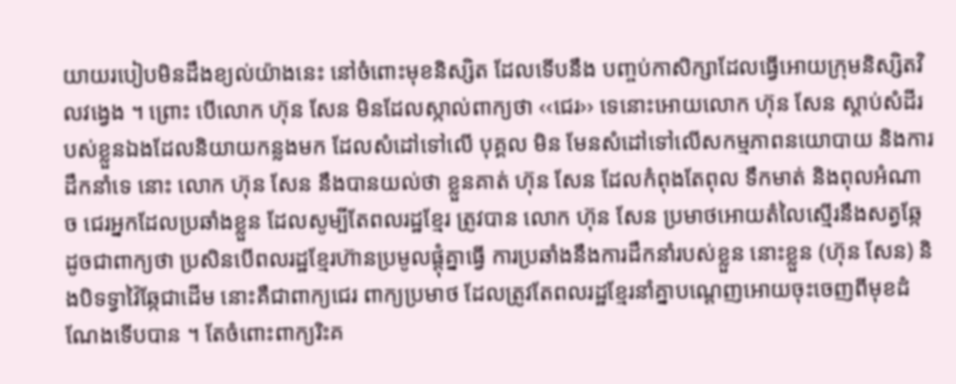យាយរបៀបមិនដឹងខ្យល់យ៉ាងនេះ នៅចំពោះមុខនិស្សិត ដែលទើបនឹង បញ្ចប់កាសិក្សាដែលធ្វើអោយក្រុមនិស្សិតវិលវង្វេង ។ ព្រោះ បើលោក ហ៊ុន សែន មិនដែលស្កាល់ពាក្យថា ‹‹ជេរ›› ទេនោះអោយលោក ហ៊ុន សែន ស្តាប់សំដីរបស់ខ្លួនឯងដែលនិយាយកន្លងមក ដែលសំដៅទៅលើ បុគ្គល មិន មែនសំដៅទៅលើសកម្មភាពនយោបាយ និងការដឹកនាំទេ នោះ លោក ហ៊ុន សែន នឹងបានយល់ថា ខ្លួនគាត់ ហ៊ុន សែន ដែលកំពុងតែពុល ទឹកមាត់ និងពុលអំណាច ជេរអ្នកដែលប្រឆាំងខ្លួន ដែលសូម្បីតែពលរដ្ឋខ្មែរ ត្រូវបាន លោក ហ៊ុន សែន ប្រមាថអោយតំលៃស្មើរនឹងសត្វឆ្កែ ដូចជាពាក្យថា ប្រសិនបើពលរដ្ឋខ្មែរហ៊ានប្រមូលផ្តុំគ្នាធ្វើ ការប្រឆាំងនឹងការដឹកនាំរបស់ខ្លួន នោះខ្លួន (ហ៊ុន សែន) និងបិទទ្វាវ៉ៃឆ្កែជាដើម នោះគឺជាពាក្យជេរ ពាក្យប្រមាថ ដែលត្រូវតែពលរដ្ឋខ្មែរនាំគ្នាបណ្តេញអោយចុះចេញពីមុខដំណែងទើបបាន ។ តែចំពោះពាក្យរិះគ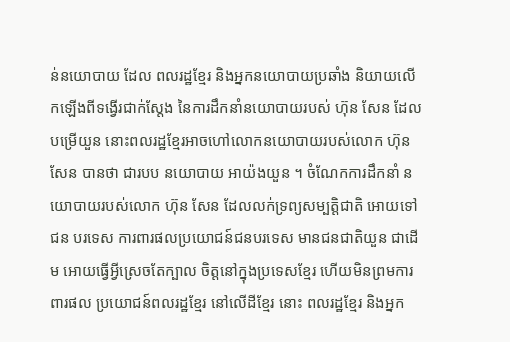ន់នយោបាយ ដែល ពលរដ្ឋខ្មែរ និងអ្នកនយោបាយប្រឆាំង និយាយលើកឡើងពីទង្វើរជាក់ស្តែង នៃការដឹកនាំនយោបាយរបស់ ហ៊ុន សែន ដែលបម្រើយួន នោះពលរដ្ឋខ្មែរអាចហៅលោកនយោបាយរបស់លោក ហ៊ុន សែន បានថា ជារបប នយោបាយ អាយ៉ងយួន ។ ចំណែកការដឹកនាំ នយោបាយរបស់លោក ហ៊ុន សែន ដែលលក់ទ្រព្យសម្បត្តិជាតិ អោយទៅជន បរទេស ការពារផលប្រយោជន៍ជនបរទេស មានជនជាតិយួន ជាដើម អោយធ្វើអ្វីស្រេចតែក្បាល ចិត្តនៅក្នុងប្រទេសខ្មែរ ហើយមិនព្រមការពារផល ប្រយោជន៍ពលរដ្ឋខ្មែរ នៅលើដីខ្មែរ នោះ ពលរដ្ឋខ្មែរ និងអ្នក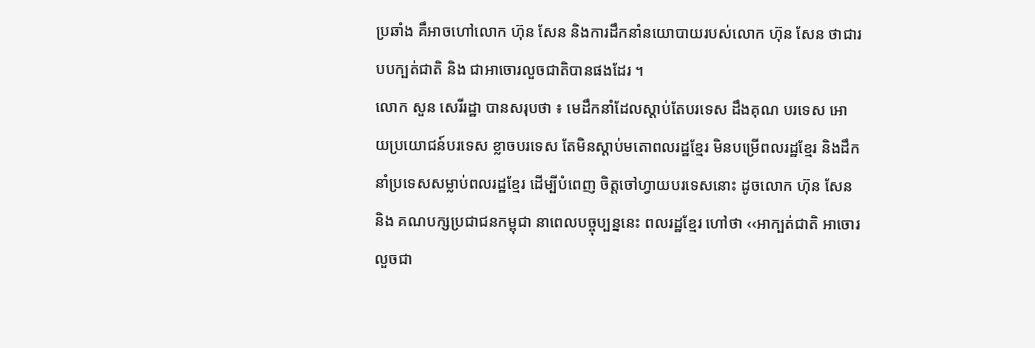ប្រឆាំង គឹអាចហៅលោក ហ៊ុន សែន និងការដឹកនាំនយោបាយរបស់លោក ហ៊ុន សែន ថាជារបបក្បត់ជាតិ និង ជាអាចោរលួចជាតិបានផងដែរ ។
លោក សួន សេរីរដ្ឋា បានសរុបថា ៖ មេដឹកនាំដែលស្តាប់តែបរទេស ដឹងគុណ បរទេស អោយប្រយោជន៍បរទេស ខ្លាចបរទេស តែមិនស្តាប់មតោពលរដ្ឋខ្មែរ មិនបម្រើពលរដ្ឋខ្មែរ និងដឹកនាំប្រទេសសម្លាប់ពលរដ្ឋខ្មែរ ដើម្បីបំពេញ ចិត្តចៅហ្វាយបរទេសនោះ ដូចលោក ហ៊ុន សែន និង គណបក្សប្រជាជនកម្ពុជា នាពេលបច្ចុប្បន្ននេះ ពលរដ្ឋខ្មែរ ហៅថា ‹‹អាក្បត់ជាតិ អាចោរលួចជា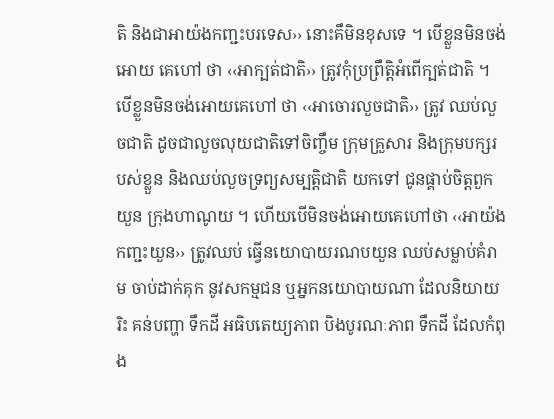តិ និងជាអាយ៉ងកញ្ជះបរទេស›› នោះគឹមិនខុសទេ ។ បើខ្លួនមិនចង់អោយ គេហៅ ថា ‹‹អាក្បត់ជាតិ›› ត្រូវកុំប្រព្រឹត្តិអំពើក្បត់ជាតិ ។ បើខ្លួនមិនចង់អោយគេហៅ ថា ‹‹អាចោរលួចជាតិ›› ត្រូវ ឈប់លួចជាតិ ដូចជាលួចលុយជាតិទៅចិញ្ចឹម ក្រុមគ្រួសារ និងក្រុមបក្សរបស់ខ្លួន និងឈប់លួចទ្រព្យសម្បត្តិជាតិ យកទៅ ជូនផ្គាប់ចិត្តពួកយួន ក្រុងហាណូយ ។ ហើយបើមិនចង់អោយគេហៅថា ‹‹អាយ៉ង កញ្ជះយួន›› ត្រូវឈប់ ធ្វើនយោបាយរណបយួន ឈប់សម្លាប់គំរាម ចាប់ដាក់គុក នូវសកម្មជន ឬអ្នកនយោបាយណា ដែលនិយាយរិះ គន់បញ្ហា ទឹកដី អធិបតេយ្យភាព បិងបូរណៈភាព ទឹកដី ដែលកំពុង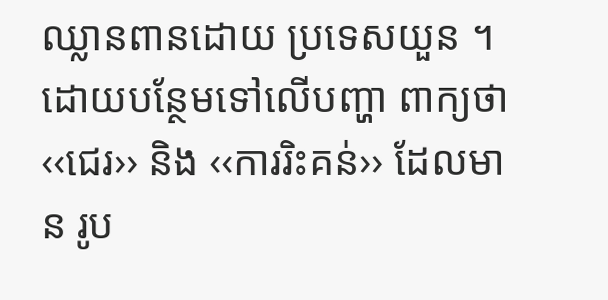ឈ្លានពានដោយ ប្រទេសយួន ។
ដោយបន្ថែមទៅលើបញ្ហា ពាក្យថា ‹‹ជេរ›› និង ‹‹ការរិះគន់›› ដែលមាន រូប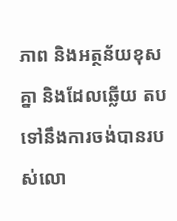ភាព និងអត្ថន័យខុសគ្នា និងដែលឆ្លើយ តបទៅនឹងការចង់បានរបស់លោ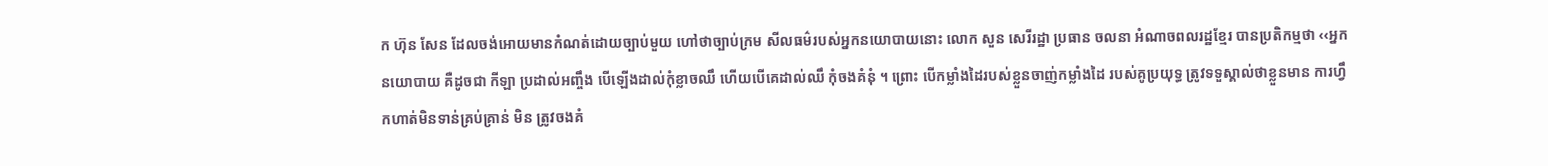ក ហ៊ុន សែន ដែលចង់អោយមានកំណត់ដោយច្បាប់មួយ ហៅថាច្បាប់ក្រម សីលធម៌របស់អ្នកនយោបាយនោះ លោក សួន សេរីរដ្ឋា ប្រធាន ចលនា អំណាចពលរដ្ឋខ្មែរ បានប្រតិកម្មថា ‹‹អ្នក នយោបាយ គឺដូចជា កីឡា ប្រដាល់អញ្ចឹង បើឡើងដាល់កុំខ្លាចឈឹ ហើយបើគេដាល់ឈឹ កុំចងគំនុំ ។ ព្រោះ បើកម្លាំងដៃរបស់ខ្លួនចាញ់កម្លាំងដៃ របស់គូប្រយុទ្ធ ត្រូវទទួស្គាល់ថាខ្លួនមាន ការហ្វឹកហាត់មិនទាន់គ្រប់គ្រាន់ មិន ត្រូវចងគំ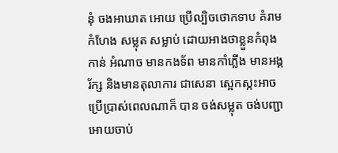នុំ ចងអាឃាត អោយ ប្រើល្បិចថោកទាប គំរាមកំហែង សម្លុត សម្លាប់ ដោយអាងថាខ្លួនកំពុងកាន់ អំណាច មានកងទ័ព មានកាំភ្លើង មានអង្គរ័ក្ស និងមានតុលាការ ជាសេនា ស្អេកស្កះអាចប្រើប្រាស់ពេលណាក៏ បាន ចង់សម្លុត ចង់បញ្ជាអោយចាប់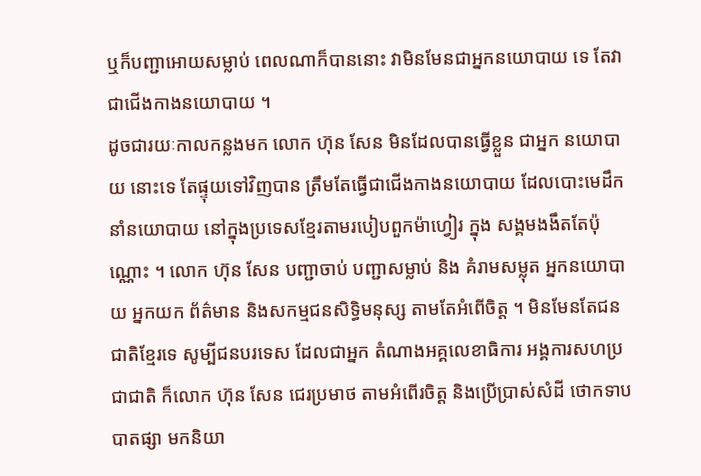ឬក៏បញ្ជាអោយសម្លាប់ ពេលណាក៏បាននោះ វាមិនមែនជាអ្នកនយោបាយ ទេ តែវាជាជើងកាងនយោបាយ ។
ដូចជារយៈកាលកន្លងមក លោក ហ៊ុន សែន មិនដែលបានធ្វើខ្លួន ជាអ្នក នយោបាយ នោះទេ តែផ្ទុយទៅវិញបាន ត្រឹមតែធ្វើជាជើងកាងនយោបាយ ដែលបោះមេដឹកនាំនយោបាយ នៅក្នុងប្រទេសខ្មែរតាមរបៀបពួកម៉ាហ្វៀរ ក្នុង សង្គមងងឹតតែប៉ុណ្ណោះ ។ លោក ហ៊ុន សែន បញ្ជាចាប់ បញ្ជាសម្លាប់ និង គំរាមសម្លុត អ្នកនយោបាយ អ្នកយក ព័ត៌មាន និងសកម្មជនសិទ្ធិមនុស្ស តាមតែអំពើចិត្ត ។ មិនមែនតែជនជាតិខ្មែរទេ សូម្បីជនបរទេស ដែលជាអ្នក តំណាងអគ្គលេខាធិការ អង្គការសហប្រជាជាតិ ក៏លោក ហ៊ុន សែន ជេរប្រមាថ តាមអំពើរចិត្ត និងប្រើប្រាស់សំដី ថោកទាបបាតផ្សា មកនិយា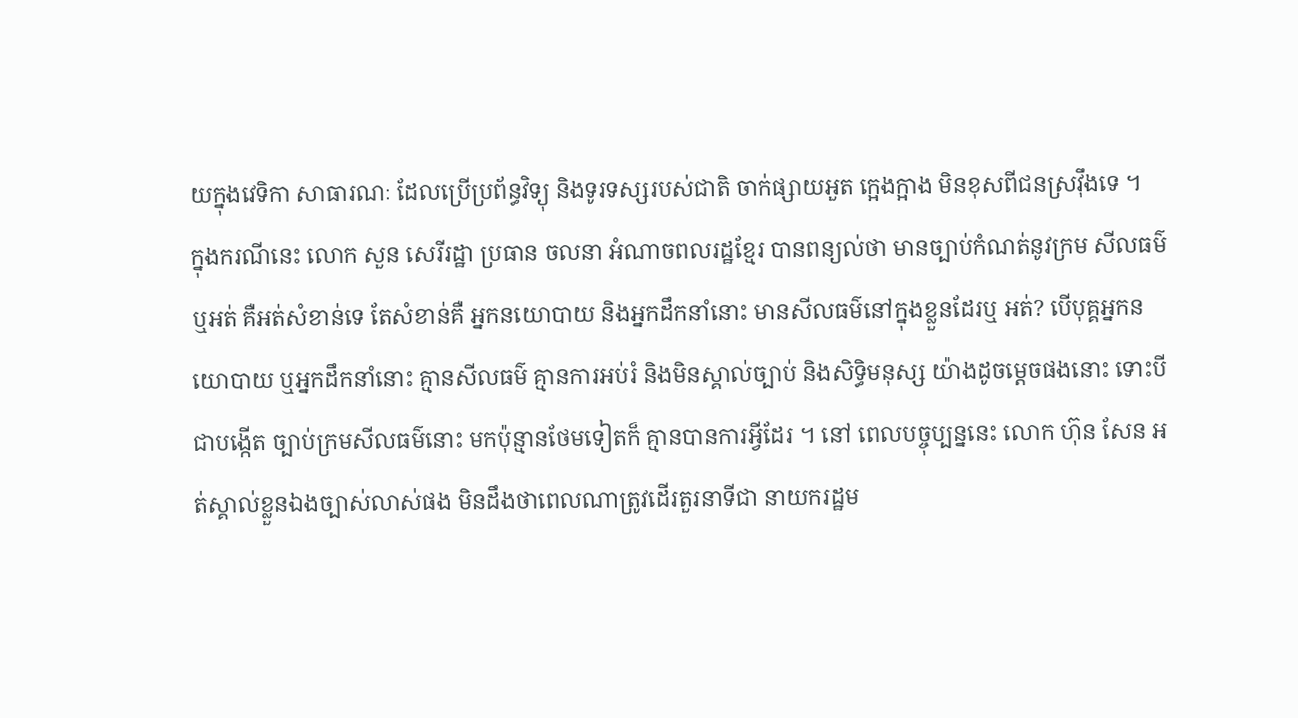យក្នុងវេទិកា សាធារណៈ ដែលប្រើប្រព័ន្ធវិទ្យុ និងទូរទស្សរបស់ជាតិ ចាក់ផ្សាយអួត ក្អេងក្អាង មិនខុសពីជនស្រវ៉ឹងទេ ។
ក្នុងករណីនេះ លោក សួន សេរីរដ្ឋា ប្រធាន ចលនា អំណាចពលរដ្ឋខ្មែរ បានពន្យល់ថា មានច្បាប់កំណត់នូវក្រម សីលធម៌ ឬអត់ គឺអត់សំខាន់ទេ តែសំខាន់គឺ អ្នកនយោបាយ និងអ្នកដឹកនាំនោះ មានសីលធម៌នៅក្នុងខ្លួនដែរឬ អត់? បើបុគ្គអ្នកនយោបាយ ឬអ្នកដឹកនាំនោះ គ្មានសីលធម៌ គ្មានការអប់រំ និងមិនស្គាល់ច្បាប់ និងសិទ្ធិមនុស្ស យ៉ាងដូចម្តេចផងនោះ ទោះបីជាបង្កើត ច្បាប់ក្រមសីលធម៌នោះ មកប៉ុន្មានថែមទៀតក៏ គ្មានបានការអ្វីដែរ ។ នៅ ពេលបច្ចុប្បន្ននេះ លោក ហ៊ុន សែន អត់ស្គាល់ខ្លួនឯងច្បាស់លាស់ផង មិនដឹងថាពេលណាត្រូវដើរតួរនាទីជា នាយករដ្ឋម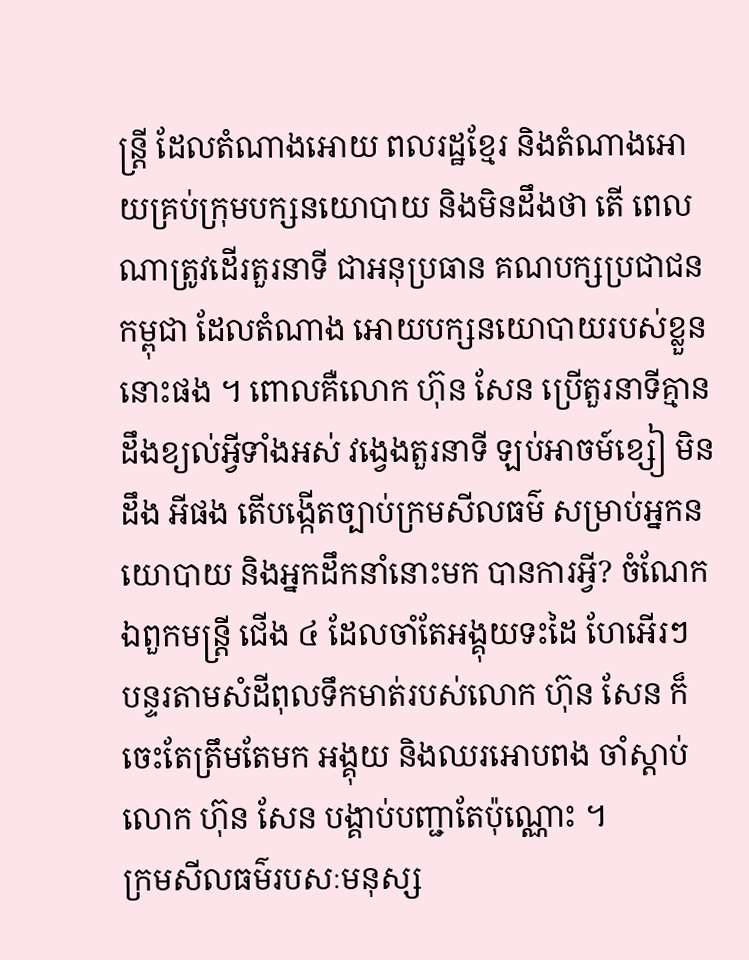ន្រ្តី ដែលតំណាងអោយ ពលរដ្ឋខ្មែរ និងតំណាងអោយគ្រប់ក្រុមបក្សនយោបាយ និងមិនដឹងថា តើ ពេលណាត្រូវដើរតួរនាទី ជាអនុប្រធាន គណបក្សប្រជាជនកម្ពុជា ដែលតំណាង អោយបក្សនយោបាយរបស់ខ្លួន នោះផង ។ ពោលគឺលោក ហ៊ុន សែន ប្រើតួរនាទីគ្មានដឹងខ្យល់អ្វីទាំងអស់ វង្វេងតួរនាទី ឡប់អាចម៍ខ្សៀ មិនដឹង អីផង តើបង្កើតច្បាប់ក្រមសីលធម៌ សម្រាប់អ្នកនយោបាយ និងអ្នកដឹកនាំនោះមក បានការអ្វី? ចំណែកឯពួកមន្រ្តី ជើង ៤ ដែលចាំតែអង្គុយទះដៃ ហែអើរៗ បន្ទរតាមសំដីពុលទឹកមាត់របស់លោក ហ៊ុន សែន ក៏ចេះតែត្រឹមតែមក អង្គុយ និងឈរអោបពង ចាំស្តាប់លោក ហ៊ុន សែន បង្គាប់បញ្ជាតែប៉ុណ្ណោះ ។
ក្រមសីលធម៌របសៈមនុស្ស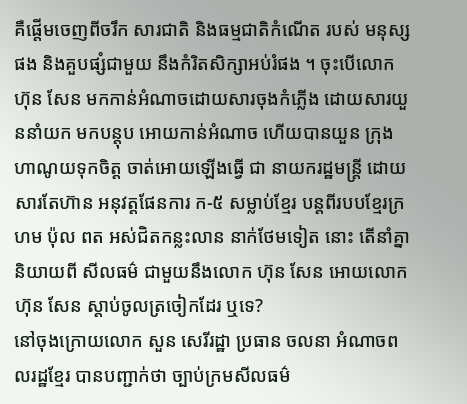គឺផ្តើមចេញពីចរឹក សារជាតិ និងធម្មជាតិកំណើត របស់ មនុស្សផង និងគួបផ្សំជាមួយ នឹងកំរិតសិក្សាអប់រំផង ។ ចុះបើលោក ហ៊ុន សែន មកកាន់អំណាចដោយសារចុងកំភ្លើង ដោយសារយួននាំយក មកបន្តុប អោយកាន់អំណាច ហើយបានយួន ក្រុងហាណូយទុកចិត្ត ចាត់អោយឡើងធ្វើ ជា នាយករដ្ឋមន្រ្តី ដោយ សារតែហ៊ាន អនុវត្តផែនការ ក-៥ សម្លាប់ខ្មែរ បន្តពីរបបខ្មែរក្រហម ប៉ុល ពត អស់ជិតកន្លះលាន នាក់ថែមទៀត នោះ តើនាំគ្នានិយាយពី សីលធម៌ ជាមួយនឹងលោក ហ៊ុន សែន អោយលោក ហ៊ុន សែន ស្តាប់ចូលត្រចៀកដែរ ឬទេ?
នៅចុងក្រោយលោក សួន សេរីរដ្ឋា ប្រធាន ចលនា អំណាចពលរដ្ឋខ្មែរ បានបញ្ជាក់ថា ច្បាប់ក្រមសីលធម៌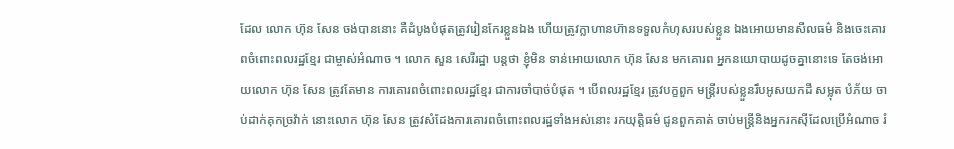ដែល លោក ហ៊ុន សែន ចង់បាននោះ គឺដំបូងបំផុតត្រូវរៀនកែរខ្លួនឯង ហើយត្រូវក្លាហានហ៊ានទទួលកំហុសរបស់ខ្លួន ឯងអោយមានសីលធម៌ និងចេះគោរពចំពោះពលរដ្ឋខ្មែរ ជាម្ចាស់អំណាច ។ លោក សួន សេរីរដ្ឋា បន្តថា ខ្ញុំមិន ទាន់អោយលោក ហ៊ុន សែន មកគោរព អ្នកនយោបាយដូចគ្នានោះទេ តែចង់អោយលោក ហ៊ុន សែន ត្រូវតែមាន ការគោរពចំពោះពលរដ្ឋខ្មែរ ជាការចាំបាច់បំផុត ។ បើពលរដ្ឋខ្មែរ ត្រូវបក្ខពួក មន្រ្តីរបស់ខ្លួនរឹបអូសយកដី សម្លុត បំភ័យ ចាប់ដាក់គុកច្រវ៉ាក់ នោះលោក ហ៊ុន សែន ត្រូវសំដែងការគោរពចំពោះពលរដ្ឋទាំងអស់នោះ រកយុត្តិធម៌ ជូនពួកគាត់ ចាប់មន្រ្តីនិងអ្នករកស៊ីដែលប្រើអំណាច រំ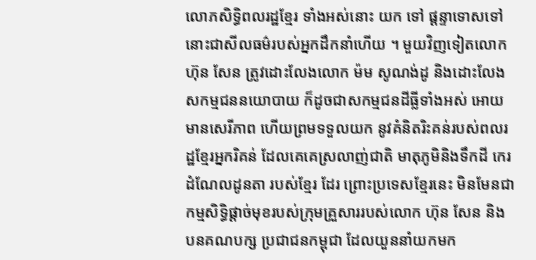លោភសិទ្ធិពលរដ្ឋខ្មែរ ទាំងអស់នោះ យក ទៅ ផ្តន្ទាទោសទៅ នោះជាសីលធម៌របស់អ្នកដឹកនាំហើយ ។ មួយវិញទៀតលោក ហ៊ុន សែន ត្រូវដោះលែងលោក ម៉ម សូណង់ដូ និងដោះលែងសកម្មជននយោបាយ ក៏ដូចជាសកម្មជនដីធ្លីទាំងអស់ អោយ មានសេរីភាព ហើយព្រមទទួលយក នូវគំនិតរិះគន់របស់ពលរដ្ឋខ្មែរអ្នករិគន់ ដែលគេគេស្រលាញ់ជាតិ មាតុភូមិនិងទឹកដី កេរដំណែលដូនតា របស់ខ្មែរ ដែរ ព្រោះប្រទេសខ្មែរនេះ មិនមែនជាកម្មសិទ្ធិផ្តាច់មុខរបស់ក្រុមគ្រួសាររបស់លោក ហ៊ុន សែន និងបនគណបក្ស ប្រជាជនកម្ពុជា ដែលយួននាំយកមក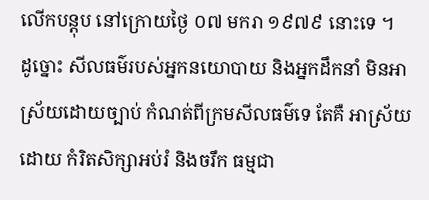លើកបន្តុប នៅក្រោយថ្ងៃ ០៧ មករា ១៩៧៩ នោះទេ ។
ដូច្នោះ សីលធម៌របស់អ្នកនយោបាយ និងអ្នកដឹកនាំ មិនអាស្រ័យដោយច្បាប់ កំណត់ពីក្រមសីលធម៌ទេ តែគឺ អាស្រ័យដោយ កំរិតសិក្សាអប់រំ និងចរឹក ធម្មជា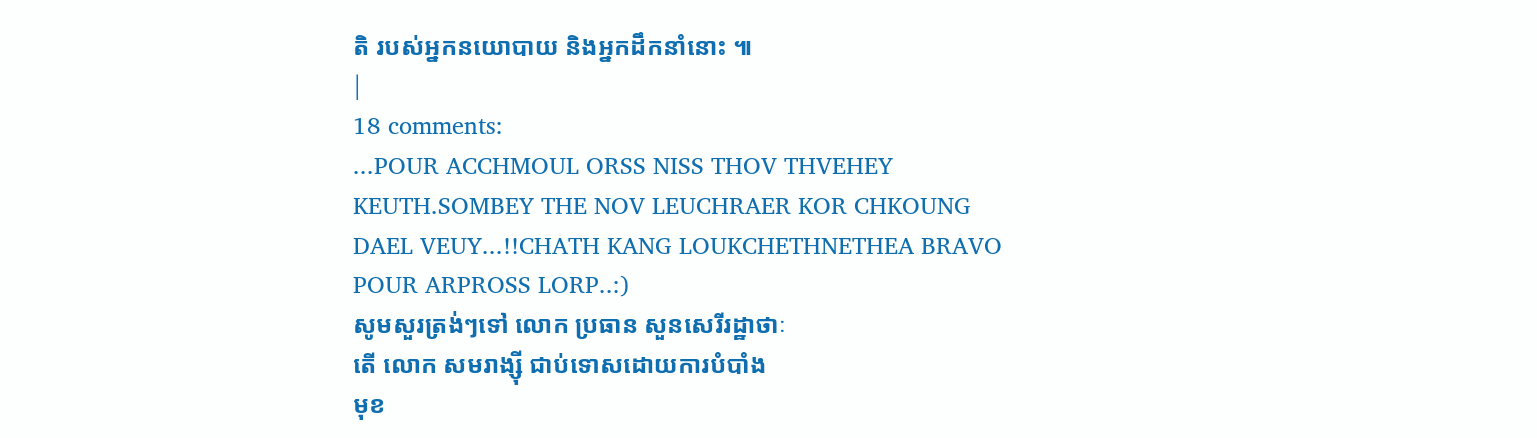តិ របស់អ្នកនយោបាយ និងអ្នកដឹកនាំនោះ ៕
|
18 comments:
...POUR ACCHMOUL ORSS NISS THOV THVEHEY KEUTH.SOMBEY THE NOV LEUCHRAER KOR CHKOUNG DAEL VEUY...!!CHATH KANG LOUKCHETHNETHEA BRAVO POUR ARPROSS LORP..:)
សូមសួរត្រង់ៗទៅ លោក ប្រធាន សួនសេរីរដ្ឋាថាៈ
តើ លោក សមរាង្ស៊ី ជាប់ទោសដោយការបំបាំង
មុខ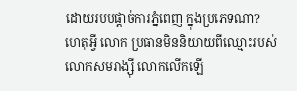ដោយរបបផ្ដាច់ការភ្នំពេញ ក្នុងប្រភេទណា?
ហេតុអ្វី លោក ប្រធានមិននិយាយពីឈ្មោះរបស់
លោកសមរាង្ស៊ី លោកលើកឡើ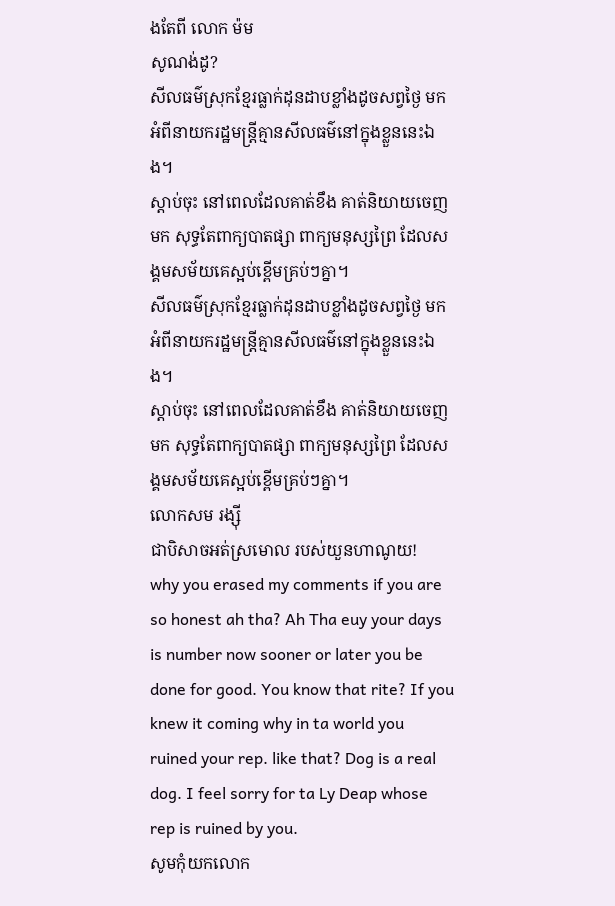ងតែពី លោក ម៉ម
សូណង់ដូ?
សីលធម៌ស្រុកខ្មែរធ្លាក់ដុនដាបខ្លាំងដូចសព្វថ្ងៃ មកអំពីនាយករដ្ឋមន្ត្រីគ្មានសីលធម៌នៅក្នុងខ្លួននេះឯង។
ស្តាប់ចុះ នៅពេលដែលគាត់ខឹង គាត់និយាយចេញមក សុទ្ធតែពាក្យបាតផ្សា ពាក្យមនុស្សព្រៃ ដែលសង្គមសម័យគេស្អប់ខ្ពើមគ្រប់ៗគ្នា។
សីលធម៌ស្រុកខ្មែរធ្លាក់ដុនដាបខ្លាំងដូចសព្វថ្ងៃ មកអំពីនាយករដ្ឋមន្ត្រីគ្មានសីលធម៌នៅក្នុងខ្លួននេះឯង។
ស្តាប់ចុះ នៅពេលដែលគាត់ខឹង គាត់និយាយចេញមក សុទ្ធតែពាក្យបាតផ្សា ពាក្យមនុស្សព្រៃ ដែលសង្គមសម័យគេស្អប់ខ្ពើមគ្រប់ៗគ្នា។
លោកសម រង្ស៊ី
ជាបិសាចអត់ស្រមោល របស់យួនហាណូយ!
why you erased my comments if you are so honest ah tha? Ah Tha euy your days is number now sooner or later you be done for good. You know that rite? If you knew it coming why in ta world you ruined your rep. like that? Dog is a real dog. I feel sorry for ta Ly Deap whose rep is ruined by you.
សូមកុំយកលោក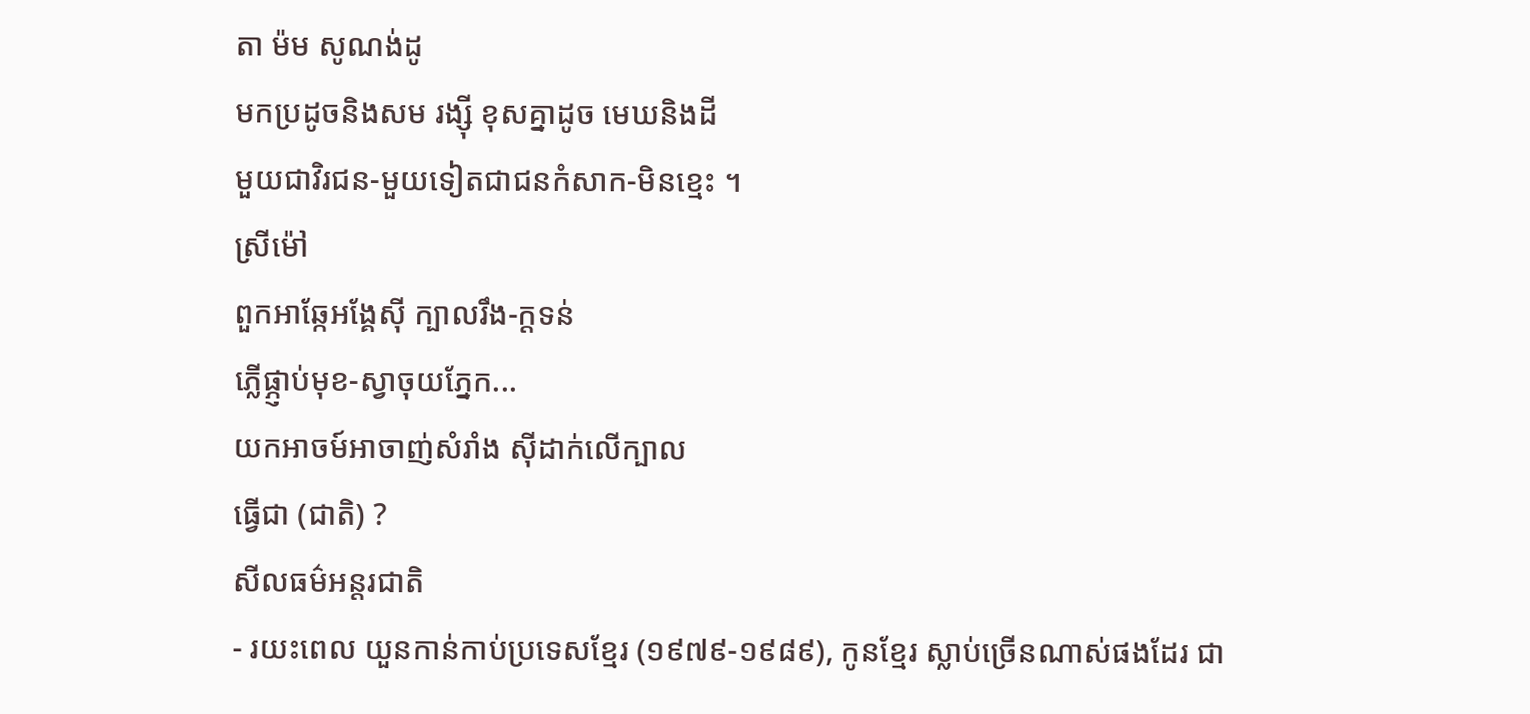តា ម៉ម សូណង់ដូ
មកប្រដូចនិងសម រង្ស៊ី ខុសគ្នាដូច មេឃនិងដី
មួយជាវិរជន-មួយទៀតជាជនកំសាក-មិនខ្មេះ ។
ស្រីម៉ៅ
ពួកអាឆ្កែអង្គែស៊ី ក្បាលរឹង-ក្តទន់
ភ្លើផ្ភ្ញាប់មុខ-ស្វាចុយភ្នែក...
យកអាចម៍អាចាញ់សំរាំង ស៊ីដាក់លើក្បាល
ធ្វើជា (ជាតិ) ?
សីលធម៌អន្តរជាតិ
- រយះពេល យួនកាន់កាប់ប្រទេសខ្មែរ (១៩៧៩-១៩៨៩), កូនខ្មែរ ស្លាប់ច្រើនណាស់ផងដែរ ជា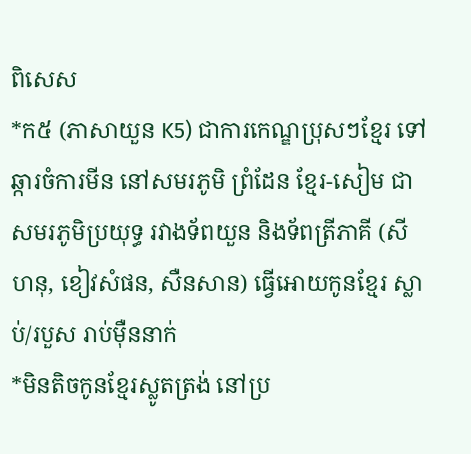ពិសេស
*ក៥ (ភាសាយួន K5) ជាការកេណ្ឌប្រុសៗខ្មែរ ទៅឆ្ការចំការមីន នៅសមរភូមិ ព្រំដែន ខ្មែរ-សៀម ជាសមរភូមិប្រយុទ្ធ រវាងទ័ពយួន និងទ័ពត្រីភាគី (សីហនុ, ខៀវសំផន, សឺនសាន) ធ្វើអោយកូនខ្មែរ ស្លាប់/របួស រាប់ម៉ឺននាក់
*មិនតិចកូនខ្មែរស្លូតត្រង់ នៅប្រ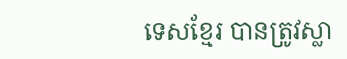ទេសខ្មែរ បានត្រូវស្លា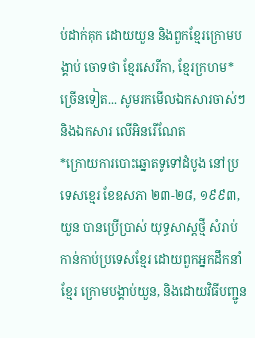ប់ដាក់គុក ដោយយួន និងពួកខ្មែរក្រោមបង្គាប់ ចោទថា ខ្មែរសេរីកា, ខ្មែរក្រហម*ច្រើនទៀត... សូមរកមើលឯកសារចាស់ៗ និងឯកសារ លើអិនរើណែត
*ក្រោយការបោះឆ្នោតទូទៅដំបូង នៅប្រទេសខ្មេរ ខែឧសភា ២៣-២៨, ១៩៩៣, យួន បានប្រើប្រាស់ យុទ្ធសាស្តថ្មី សំរាប់កាន់កាប់ប្រទេសខ្មែរ ដោយពួកអ្នកដឹកនាំខ្មែរ ក្រោមបង្គាប់យួន, និងដោយវិធីបញ្ជូន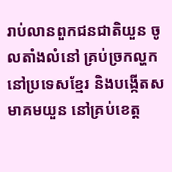រាប់លានពួកជនជាតិយួន ចូលតាំងលំនៅ គ្រប់ច្រកល្ហក នៅប្រទេសខ្មែរ និងបង្កើតសមាគមយួន នៅគ្រប់ខេត្ត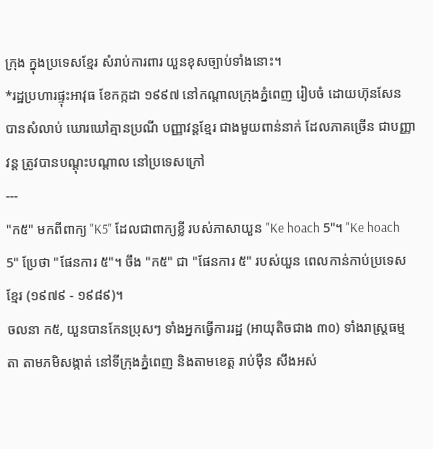ក្រុង ក្នុងប្រទេសខ្មែរ សំរាប់ការពារ យួនខុសច្បាប់ទាំងនោះ។
*រដ្ឋប្រហារផ្ទុះអាវុធ ខែកក្កដា ១៩៩៧ នៅកណ្តាលក្រុងភ្នំពេញ រៀបចំ ដោយហ៊ុនសែន បានសំលាប់ ឃោរឃៅគ្មានប្រណី បញ្ញាវន្តខ្មែរ ជាងមួយពាន់នាក់ ដែលភាគច្រើន ជាបញ្ញាវន្ត ត្រូវបានបណ្តុះបណ្តាល នៅប្រទេសក្រៅ
---
"ក៥" មកពីពាក្យ "K5" ដែលជាពាក្យខ្លី របស់ភាសាយួន "Ke hoach 5"។ "Ke hoach 5" ប្រែថា "ផែនការ ៥"។ ចឹង "ក៥" ជា "ផែនការ ៥" របស់យួន ពេលកាន់កាប់ប្រទេសខ្មែរ (១៩៧៩ - ១៩៨៩)។
ចលនា ក៥, យួនបានកែនប្រុសៗ ទាំងអ្នកធ្វើការរដ្ឋ (អាយុតិចជាង ៣០) ទាំងរាស្ត្រធម្មតា តាមភមិសង្កាត់ នៅទីក្រុងភ្នំពេញ និងតាមខេត្ត រាប់ម៉ឺន សឹងអស់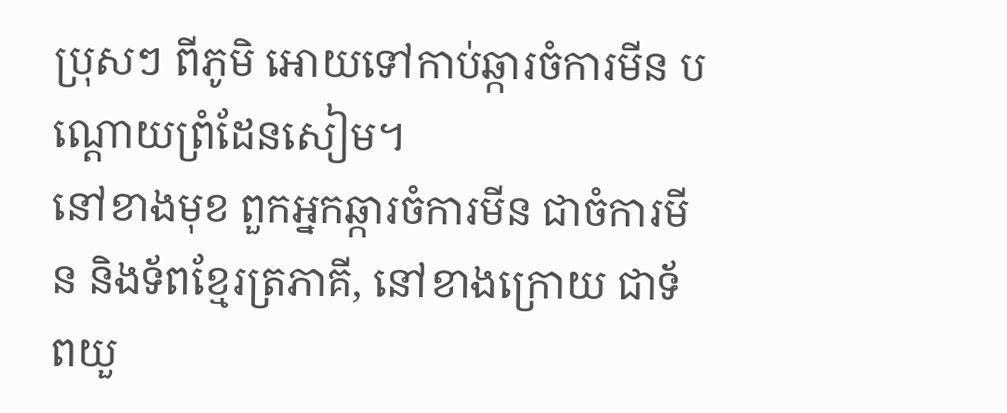ប្រុសៗ ពីភូមិ អោយទៅកាប់ឆ្ការចំការមីន បណ្តោយព្រំដែនសៀម។
នៅខាងមុខ ពួកអ្នកឆ្ការចំការមីន ជាចំការមីន និងទ័ពខ្មែរត្រភាគី, នៅខាងក្រោយ ជាទ័ពយួ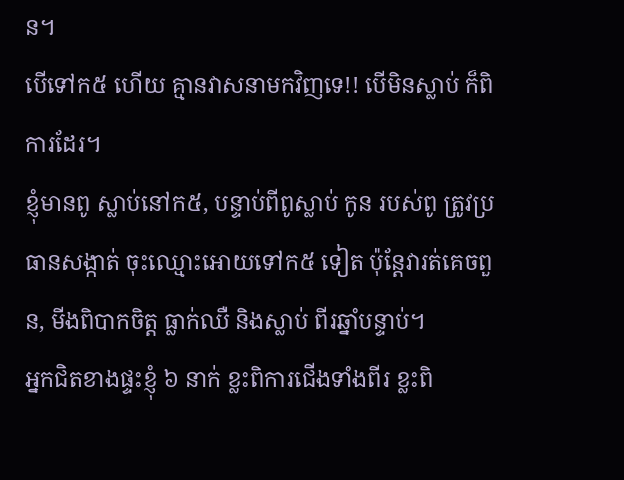ន។
បើទៅក៥ ហើយ គ្មានវាសនាមកវិញទេ!! បើមិនស្លាប់ ក៏ពិការដែរ។
ខ្ញុំមានពូ ស្លាប់នៅក៥, បន្ទាប់ពីពូស្លាប់ កូន របស់ពូ ត្រូវប្រធានសង្កាត់ ចុះឈ្មោះអោយទៅក៥ ទៀត ប៉ុន្តែវារត់គេចពួន, មីងពិបាកចិត្ត ធ្លាក់ឈឺ និងស្លាប់ ពីរឆ្នាំបន្ទាប់។
អ្នកជិតខាងផ្ទះខ្ញុំ ៦ នាក់ ខ្លះពិការជើងទាំងពីរ ខ្លះពិ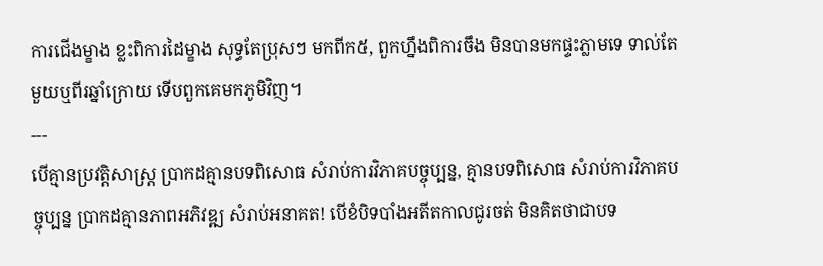ការជើងម្ខាង ខ្លះពិការដៃម្ខាង សុទ្ធតែប្រុសៗ មកពីក៥, ពួកហ្នឹងពិការចឹង មិនបានមកផ្ទះភ្លាមទេ ទាល់តែ មួយឬពីរឆ្នាំក្រោយ ទើបពួកគេមកភូមិវិញ។
---
បើគ្មានប្រវត្តិសាស្ត្រ ប្រាកដគ្មានបទពិសោធ សំរាប់ការវិភាគបច្ចុប្បន្ន, គ្មានបទពិសោធ សំរាប់ការវិភាគបច្ចុប្បន្ន ប្រាកដគ្មានភាពអភិវឌ្ឍ សំរាប់អនាគត! បើខំបិទបាំងអតីតកាលជូរចត់ មិនគិតថាជាបទ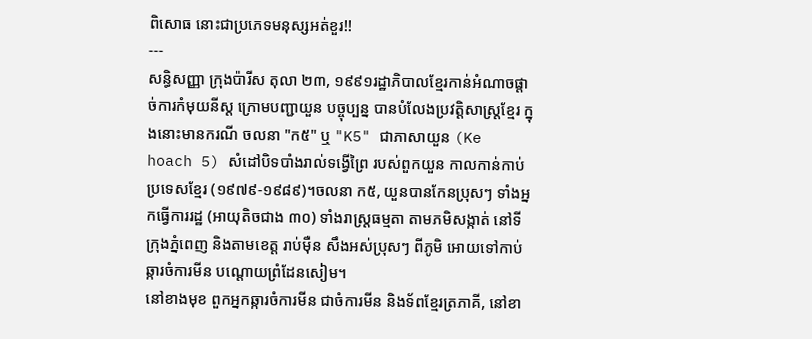ពិសោធ នោះជាប្រភេទមនុស្សអត់ខួរ!!
---
សន្ធិសញ្ញា ក្រុងប៉ារីស តុលា ២៣, ១៩៩១រដ្ឋាភិបាលខ្មែរកាន់អំណាចផ្តាច់ការកំមុយនីស្ត ក្រោមបញ្ជាយួន បច្ចុប្បន្ន បានបំលែងប្រវត្តិសាស្ត្រខ្មែរ ក្នុងនោះមានករណី ចលនា "ក៥" ឬ "K5" ជាភាសាយួន (Ke hoach 5) សំដៅបិទបាំងរាល់ទង្វើព្រៃ របស់ពួកយួន កាលកាន់កាប់ប្រទេសខ្មែរ (១៩៧៩-១៩៨៩)។ចលនា ក៥, យួនបានកែនប្រុសៗ ទាំងអ្នកធ្វើការរដ្ឋ (អាយុតិចជាង ៣០) ទាំងរាស្ត្រធម្មតា តាមភមិសង្កាត់ នៅទីក្រុងភ្នំពេញ និងតាមខេត្ត រាប់ម៉ឺន សឹងអស់ប្រុសៗ ពីភូមិ អោយទៅកាប់ឆ្ការចំការមីន បណ្តោយព្រំដែនសៀម។
នៅខាងមុខ ពួកអ្នកឆ្ការចំការមីន ជាចំការមីន និងទ័ពខ្មែរត្រភាគី, នៅខា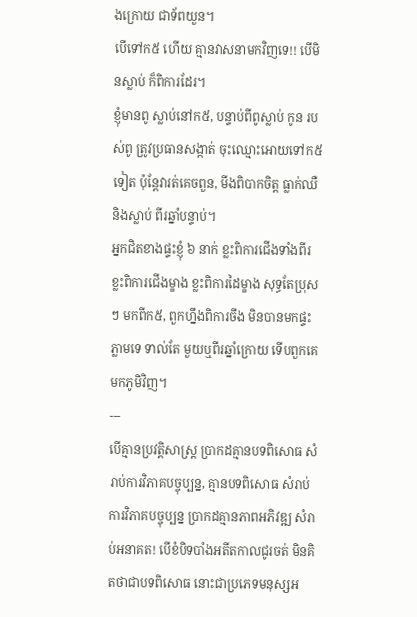ងក្រោយ ជាទ័ពយួន។
បើទៅក៥ ហើយ គ្មានវាសនាមកវិញទេ!! បើមិនស្លាប់ ក៏ពិការដែរ។
ខ្ញុំមានពូ ស្លាប់នៅក៥, បន្ទាប់ពីពូស្លាប់ កូន របស់ពូ ត្រូវប្រធានសង្កាត់ ចុះឈ្មោះអោយទៅក៥ ទៀត ប៉ុន្តែវារត់គេចពួន, មីងពិបាកចិត្ត ធ្លាក់ឈឺ និងស្លាប់ ពីរឆ្នាំបន្ទាប់។
អ្នកជិតខាងផ្ទះខ្ញុំ ៦ នាក់ ខ្លះពិការជើងទាំងពីរ ខ្លះពិការជើងម្ខាង ខ្លះពិការដៃម្ខាង សុទ្ធតែប្រុសៗ មកពីក៥, ពួកហ្នឹងពិការចឹង មិនបានមកផ្ទះភ្លាមទេ ទាល់តែ មួយឬពីរឆ្នាំក្រោយ ទើបពួកគេមកភូមិវិញ។
---
បើគ្មានប្រវត្តិសាស្ត្រ ប្រាកដគ្មានបទពិសោធ សំរាប់ការវិភាគបច្ចុប្បន្ន, គ្មានបទពិសោធ សំរាប់ការវិភាគបច្ចុប្បន្ន ប្រាកដគ្មានភាពអភិវឌ្ឍ សំរាប់អនាគត! បើខំបិទបាំងអតីតកាលជូរចត់ មិនគិតថាជាបទពិសោធ នោះជាប្រភេទមនុស្សអ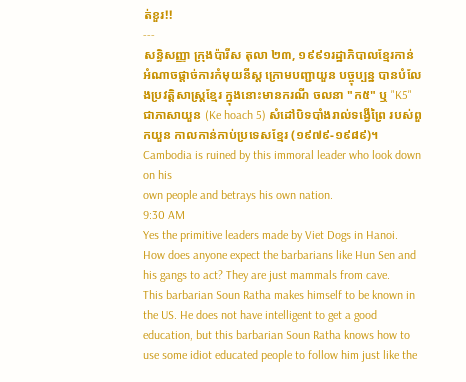ត់ខួរ!!
---
សន្ធិសញ្ញា ក្រុងប៉ារីស តុលា ២៣, ១៩៩១រដ្ឋាភិបាលខ្មែរកាន់អំណាចផ្តាច់ការកំមុយនីស្ត ក្រោមបញ្ជាយួន បច្ចុប្បន្ន បានបំលែងប្រវត្តិសាស្ត្រខ្មែរ ក្នុងនោះមានករណី ចលនា "ក៥" ឬ "K5" ជាភាសាយួន (Ke hoach 5) សំដៅបិទបាំងរាល់ទង្វើព្រៃ របស់ពួកយួន កាលកាន់កាប់ប្រទេសខ្មែរ (១៩៧៩-១៩៨៩)។
Cambodia is ruined by this immoral leader who look down on his
own people and betrays his own nation.
9:30 AM
Yes the primitive leaders made by Viet Dogs in Hanoi.
How does anyone expect the barbarians like Hun Sen and his gangs to act? They are just mammals from cave.
This barbarian Soun Ratha makes himself to be known in the US. He does not have intelligent to get a good education, but this barbarian Soun Ratha knows how to use some idiot educated people to follow him just like the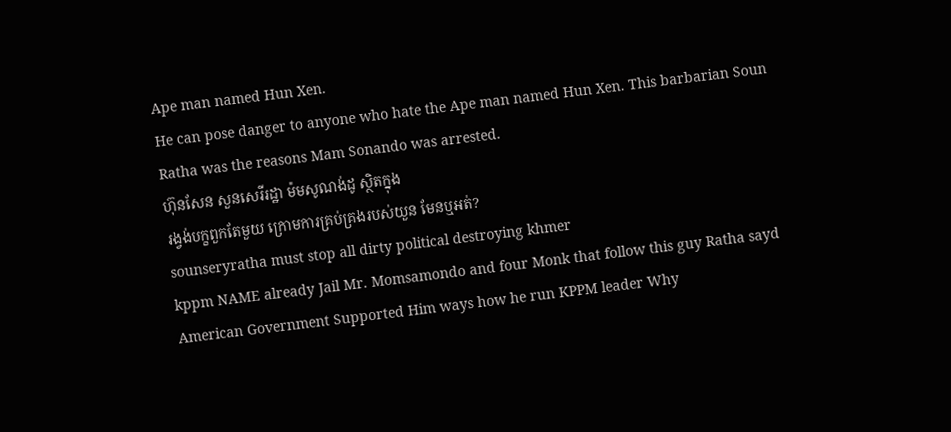Ape man named Hun Xen.
He can pose danger to anyone who hate the Ape man named Hun Xen. This barbarian Soun Ratha was the reasons Mam Sonando was arrested.
ហ៊ុនសែន សួនសេរីរដ្ឋា ម៉មសូណង់ដូ ស្ថិតក្នុង
រង្វង់បក្ខពួកតែមួយ ក្រោមការគ្រប់គ្រងរបស់យួន មែនឬអត់?
sounseryratha must stop all dirty political destroying khmer
kppm NAME already Jail Mr. Momsamondo and four Monk that follow this guy Ratha sayd American Government Supported Him ways how he run KPPM leader Why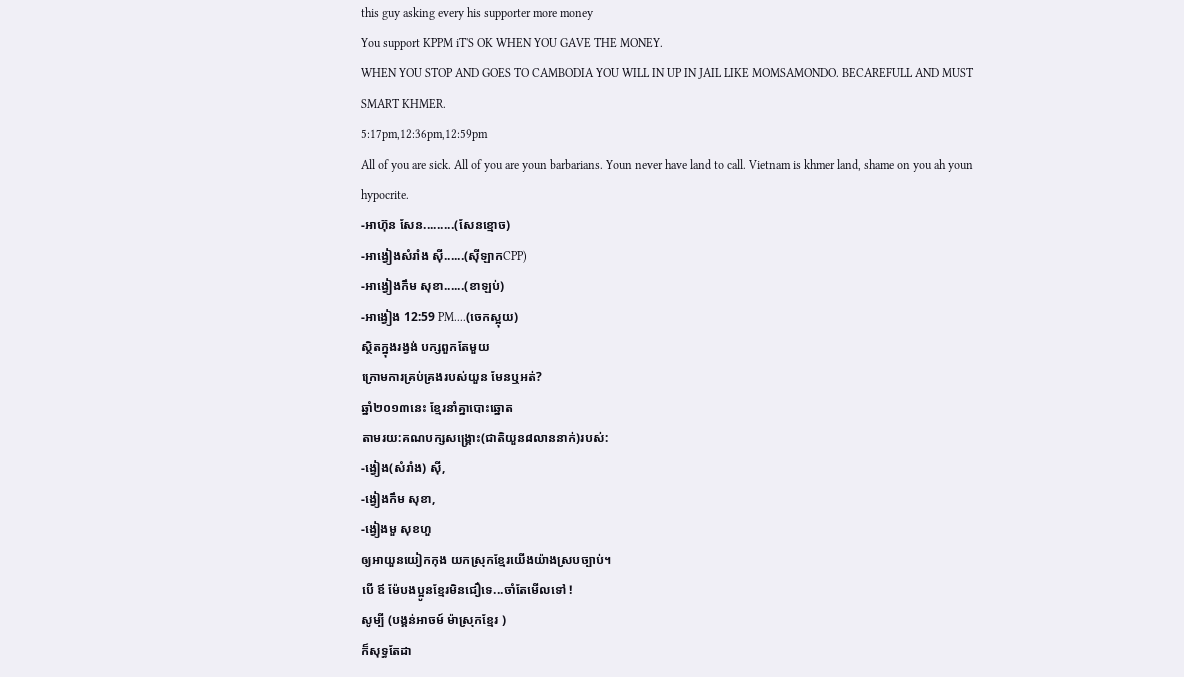this guy asking every his supporter more money
You support KPPM iT'S OK WHEN YOU GAVE THE MONEY.
WHEN YOU STOP AND GOES TO CAMBODIA YOU WILL IN UP IN JAIL LIKE MOMSAMONDO. BECAREFULL AND MUST SMART KHMER.
5:17pm,12:36pm,12:59pm
All of you are sick. All of you are youn barbarians. Youn never have land to call. Vietnam is khmer land, shame on you ah youn hypocrite.
-អាហ៊ុន សែន.........(សែនខ្មោច)
-អាង្វៀងសំរាំង ស៊ី......(ស៊ីឡាកCPP)
-អាង្វៀងកឹម សុខា......(ខាឡប់)
-អាង្វៀង 12:59 PM....(ចេកស្អុយ)
ស្ថិតក្នុងរង្វង់ បក្សពួកតែមួយ
ក្រោមការគ្រប់គ្រងរបស់យួន មែនឬអត់?
ឆ្នាំ២០១៣នេះ ខ្មែរនាំគ្នាបោះឆ្នោត
តាមរយ:គណបក្សសង្រ្គោះ(ជាតិយួន៨លាននាក់)របស់:
-ង្វៀង(សំរាំង) ស៊ី,
-ង្វៀងកឹម សុខា,
-ង្វៀងមួ សុខហួ
ឲ្យអាយួនយៀកកុង យកស្រុកខ្មែរយើងយ៉ាងស្របច្បាប់។
បើ ឪ ម៉ែបងប្អូនខ្មែរមិនជឿទេ...ចាំតែមើលទៅ !
សូម្បី (បង្គន់អាចម៍ ម៉ាស្រុកខ្មែរ )
ក៏សុទ្ធតែដា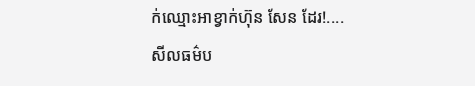ក់ឈ្មោះអាខ្វាក់ហ៊ុន សែន ដែរ!....
សីលធម៌ប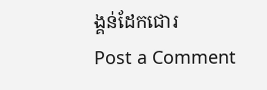ង្គន់ដែកជោរ
Post a Comment